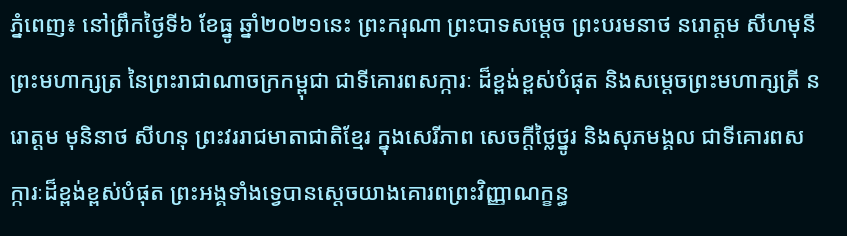ភ្នំពេញ៖ នៅព្រឹកថ្ងៃទី៦ ខែធ្នូ ឆ្នាំ២០២១នេះ ព្រះករុណា ព្រះបាទសម្តេច ព្រះបរមនាថ នរោត្តម សីហមុនី ព្រះមហាក្សត្រ នៃព្រះរាជាណាចក្រកម្ពុជា ជាទីគោរពសក្ការៈ ដ៏ខ្ពង់ខ្ពស់បំផុត និងសម្តេចព្រះមហាក្សត្រី នរោត្តម មុនិនាថ សីហនុ ព្រះវររាជមាតាជាតិខ្មែរ ក្នុងសេរីភាព សេចក្ដីថ្លៃថ្នូរ និងសុភមង្គល ជាទីគោរពសក្ការៈដ៏ខ្ពង់ខ្ពស់បំផុត ព្រះអង្គទាំងទ្វេបានស្ដេចយាងគោរពព្រះវិញ្ញាណក្ខន្ធ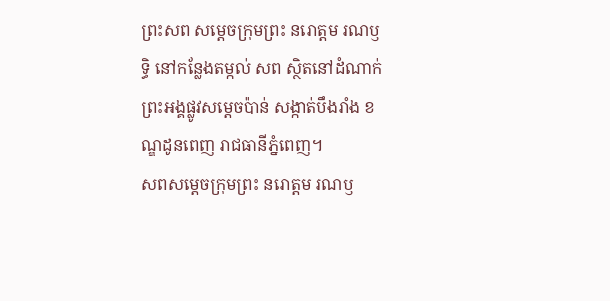ព្រះសព សម្ដេចក្រុមព្រះ នរោត្តម រណឫទ្ធិ នៅកន្លែងតម្កល់ សព ស្ថិតនៅដំណាក់ព្រះអង្គផ្លូវសម្តេចប៉ាន់ សង្កាត់បឹងរាំង ខណ្ឌដូនពេញ រាជធានីភ្នំពេញ។
សពសម្តេចក្រុមព្រះ នរោត្តម រណឫ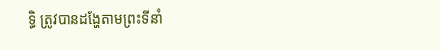ទ្ធិ ត្រូវបានដង្ហែតាមព្រះទីនាំ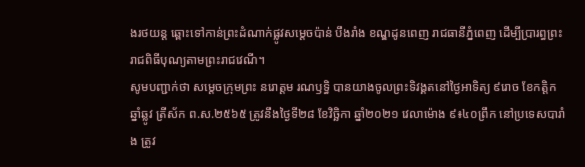ងរថយន្ត ឆ្ពោះទៅកាន់ព្រះដំណាក់ផ្លូវសម្តេចប៉ាន់ បឹងរាំង ខណ្ឌដូនពេញ រាជធានីភ្នំពេញ ដើម្បីប្រារព្ធព្រះរាជពិធីបុណ្យតាមព្រះរាជវេណី។
សូមបញ្ជាក់ថា សម្តេចក្រុមព្រះ នរោត្តម រណឫទ្ធិ បានយាងចូលព្រះទិវង្គតនៅថ្ងៃអាទិត្យ ៩រោច ខែកត្តិក ឆ្នាំឆ្លូវ ត្រីស័ក ព.ស.២៥៦៥ ត្រូវនឹងថ្ងៃទី២៨ ខែវិច្ឆិកា ឆ្នាំ២០២១ វេលាម៉ោង ៩៖៤០ព្រឹក នៅប្រទេសបារាំង ត្រូវ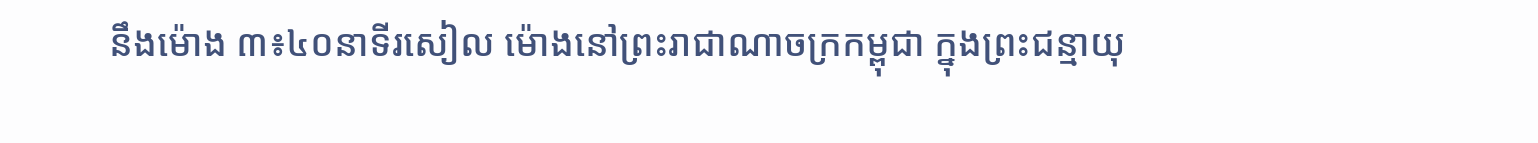នឹងម៉ោង ៣៖៤០នាទីរសៀល ម៉ោងនៅព្រះរាជាណាចក្រកម្ពុជា ក្នុងព្រះជន្មាយុ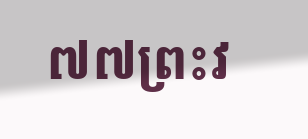៧៧ព្រះវ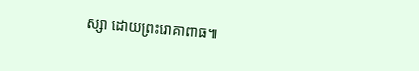ស្សា ដោយព្រះរោគាពាធ៕